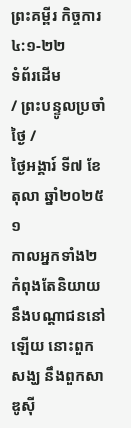ព្រះគម្ពីរ កិច្ចការ ៤:១-២២
ទំព័រដើម
/ ព្រះបន្ទូលប្រចាំថ្ងៃ /
ថ្ងៃអង្គារ៍ ទី៧ ខែតុលា ឆ្នាំ២០២៥
១
កាលអ្នកទាំង២ កំពុងតែនិយាយនឹងបណ្តាជននៅឡើយ នោះពួកសង្ឃ នឹងពួកសាឌូស៊ី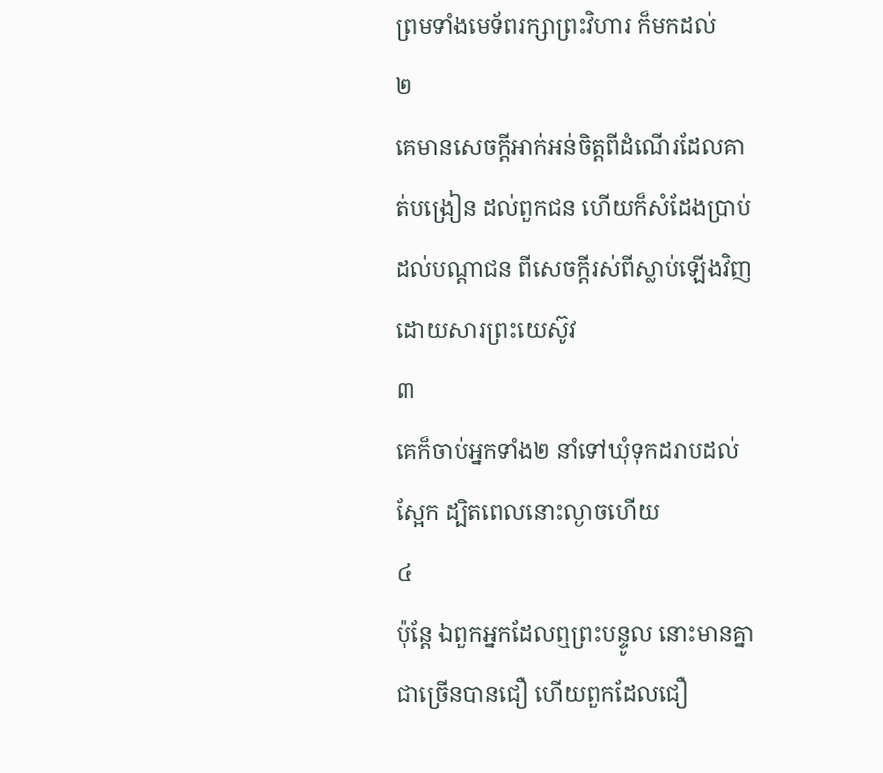ព្រមទាំងមេទ័ពរក្សាព្រះវិហារ ក៏មកដល់
២
គេមានសេចក្ដីអាក់អន់ចិត្តពីដំណើរដែលគាត់បង្រៀន ដល់ពួកជន ហើយក៏សំដែងប្រាប់ដល់បណ្តាជន ពីសេចក្ដីរស់ពីស្លាប់ឡើងវិញ ដោយសារព្រះយេស៊ូវ
៣
គេក៏ចាប់អ្នកទាំង២ នាំទៅឃុំទុកដរាបដល់ស្អែក ដ្បិតពេលនោះល្ងាចហើយ
៤
ប៉ុន្តែ ឯពួកអ្នកដែលឮព្រះបន្ទូល នោះមានគ្នាជាច្រើនបានជឿ ហើយពួកដែលជឿ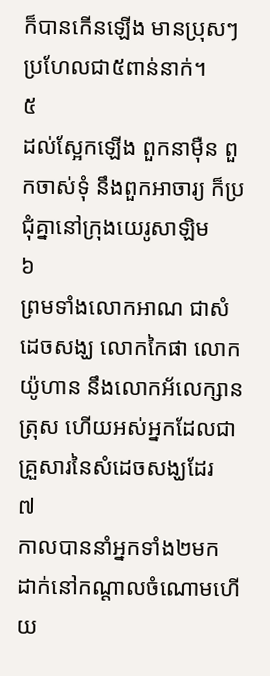ក៏បានកើនឡើង មានប្រុសៗ ប្រហែលជា៥ពាន់នាក់។
៥
ដល់ស្អែកឡើង ពួកនាម៉ឺន ពួកចាស់ទុំ នឹងពួកអាចារ្យ ក៏ប្រជុំគ្នានៅក្រុងយេរូសាឡិម
៦
ព្រមទាំងលោកអាណ ជាសំដេចសង្ឃ លោកកៃផា លោកយ៉ូហាន នឹងលោកអ័លេក្សានត្រុស ហើយអស់អ្នកដែលជាគ្រួសារនៃសំដេចសង្ឃដែរ
៧
កាលបាននាំអ្នកទាំង២មក ដាក់នៅកណ្តាលចំណោមហើយ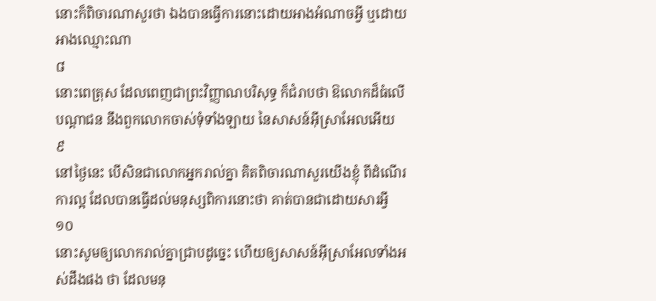នោះក៏ពិចារណាសួរថា ឯងបានធ្វើការនោះដោយអាងអំណាចអ្វី ឬដោយអាងឈ្មោះណា
៨
នោះពេត្រុស ដែលពេញជាព្រះវិញ្ញាណបរិសុទ្ធ ក៏ជំរាបថា ឱលោកដ៏ធំលើបណ្តាជន នឹងពួកលោកចាស់ទុំទាំងឡាយ នៃសាសន៍អ៊ីស្រាអែលអើយ
៩
នៅថ្ងៃនេះ បើសិនជាលោកអ្នករាល់គ្នា គិតពិចារណាសួរយើងខ្ញុំ ពីដំណើរការល្អ ដែលបានធ្វើដល់មនុស្សពិការនោះថា គាត់បានជាដោយសារអ្វី
១០
នោះសូមឲ្យលោករាល់គ្នាជ្រាបដូច្នេះ ហើយឲ្យសាសន៍អ៊ីស្រាអែលទាំងអស់ដឹងផង ថា ដែលមនុ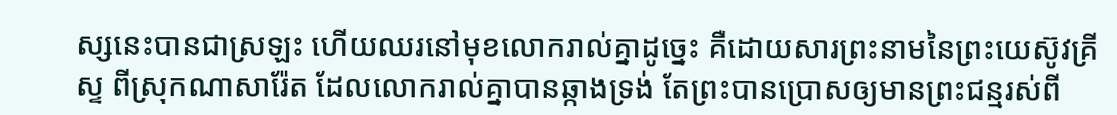ស្សនេះបានជាស្រឡះ ហើយឈរនៅមុខលោករាល់គ្នាដូច្នេះ គឺដោយសារព្រះនាមនៃព្រះយេស៊ូវគ្រីស្ទ ពីស្រុកណាសារ៉ែត ដែលលោករាល់គ្នាបានឆ្កាងទ្រង់ តែព្រះបានប្រោសឲ្យមានព្រះជន្មរស់ពី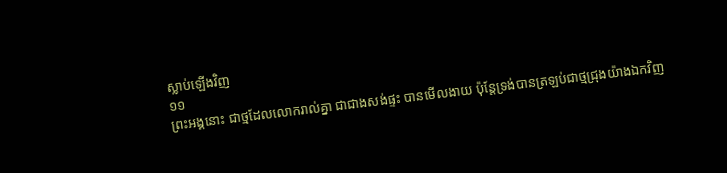ស្លាប់ឡើងវិញ
១១
ព្រះអង្គនោះ ជាថ្មដែលលោករាល់គ្នា ជាជាងសង់ផ្ទះ បានមើលងាយ ប៉ុន្តែទ្រង់បានត្រឡប់ជាថ្មជ្រុងយ៉ាងឯកវិញ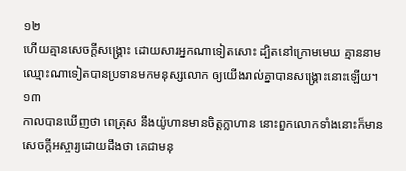១២
ហើយគ្មានសេចក្ដីសង្គ្រោះ ដោយសារអ្នកណាទៀតសោះ ដ្បិតនៅក្រោមមេឃ គ្មាននាមឈ្មោះណាទៀតបានប្រទានមកមនុស្សលោក ឲ្យយើងរាល់គ្នាបានសង្គ្រោះនោះឡើយ។
១៣
កាលបានឃើញថា ពេត្រុស នឹងយ៉ូហានមានចិត្តក្លាហាន នោះពួកលោកទាំងនោះក៏មានសេចក្ដីអស្ចារ្យដោយដឹងថា គេជាមនុ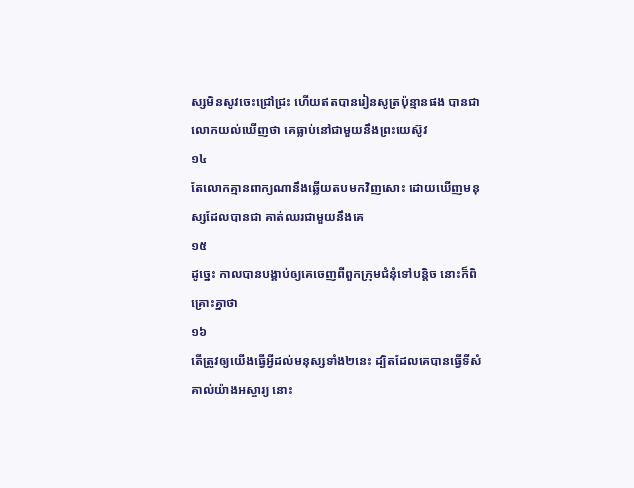ស្សមិនសូវចេះជ្រៅជ្រះ ហើយឥតបានរៀនសូត្រប៉ុន្មានផង បានជាលោកយល់ឃើញថា គេធ្លាប់នៅជាមួយនឹងព្រះយេស៊ូវ
១៤
តែលោកគ្មានពាក្យណានឹងឆ្លើយតបមកវិញសោះ ដោយឃើញមនុស្សដែលបានជា គាត់ឈរជាមួយនឹងគេ
១៥
ដូច្នេះ កាលបានបង្គាប់ឲ្យគេចេញពីពួកក្រុមជំនុំទៅបន្តិច នោះក៏ពិគ្រោះគ្នាថា
១៦
តើត្រូវឲ្យយើងធ្វើអ្វីដល់មនុស្សទាំង២នេះ ដ្បិតដែលគេបានធ្វើទីសំគាល់យ៉ាងអស្ចារ្យ នោះ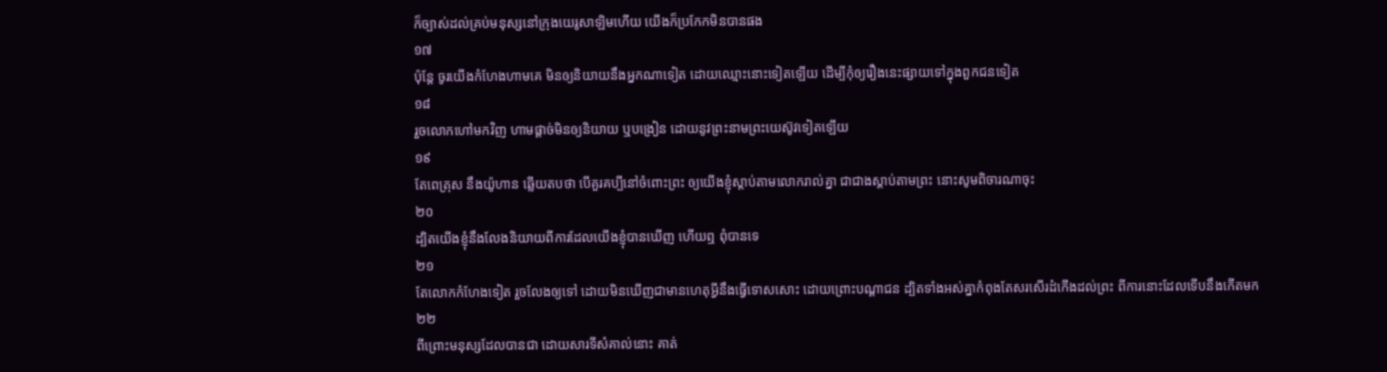ក៏ច្បាស់ដល់គ្រប់មនុស្សនៅក្រុងយេរូសាឡិមហើយ យើងក៏ប្រកែកមិនបានផង
១៧
ប៉ុន្តែ ចូរយើងកំហែងហាមគេ មិនឲ្យនិយាយនឹងអ្នកណាទៀត ដោយឈ្មោះនោះទៀតឡើយ ដើម្បីកុំឲ្យរឿងនេះផ្សាយទៅក្នុងពួកជនទៀត
១៨
រួចលោកហៅមកវិញ ហាមផ្តាច់មិនឲ្យនិយាយ ឬបង្រៀន ដោយនូវព្រះនាមព្រះយេស៊ូវទៀតឡើយ
១៩
តែពេត្រុស នឹងយ៉ូហាន ឆ្លើយតបថា បើគួរគប្បីនៅចំពោះព្រះ ឲ្យយើងខ្ញុំស្តាប់តាមលោករាល់គ្នា ជាជាងស្តាប់តាមព្រះ នោះសូមពិចារណាចុះ
២០
ដ្បិតយើងខ្ញុំនឹងលែងនិយាយពីការដែលយើងខ្ញុំបានឃើញ ហើយឮ ពុំបានទេ
២១
តែលោកកំហែងទៀត រួចលែងឲ្យទៅ ដោយមិនឃើញជាមានហេតុអ្វីនឹងធ្វើទោសសោះ ដោយព្រោះបណ្តាជន ដ្បិតទាំងអស់គ្នាកំពុងតែសរសើរដំកើងដល់ព្រះ ពីការនោះដែលទើបនឹងកើតមក
២២
ពីព្រោះមនុស្សដែលបានជា ដោយសារទីសំគាល់នោះ គាត់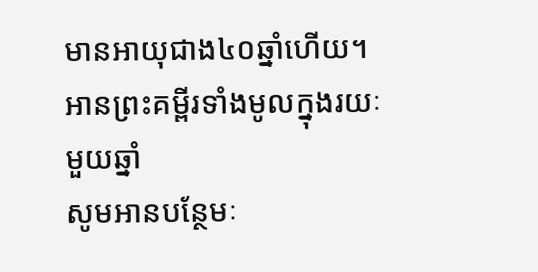មានអាយុជាង៤០ឆ្នាំហើយ។
អានព្រះគម្ពីរទាំងមូលក្នុងរយៈមួយឆ្នាំ
សូមអានបន្ថែមៈ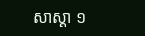សាស្តា ១